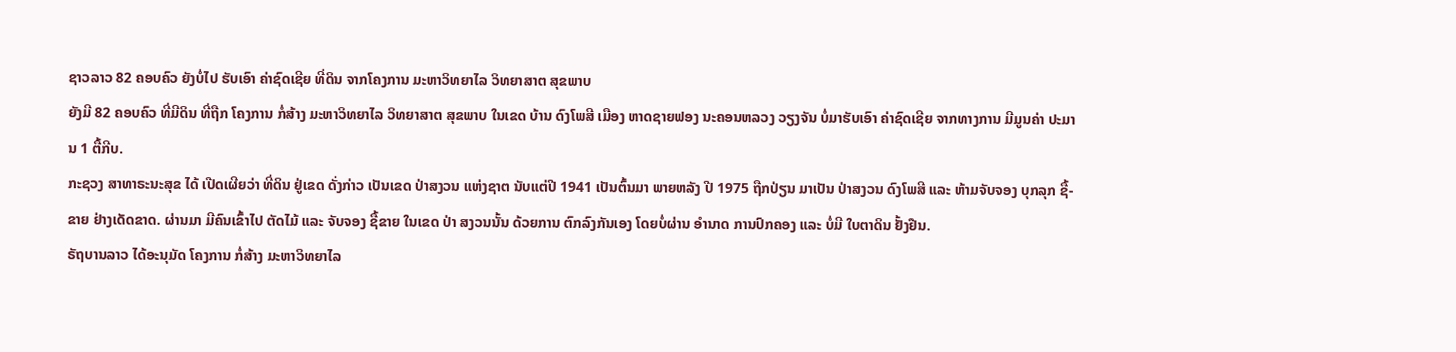ຊາວລາວ 82 ຄອບຄົວ ຍັງບໍ່ໄປ ຮັບເອົາ ຄ່າຊົດເຊີຍ ທີ່ດິນ ຈາກໂຄງການ ມະຫາວິທຍາໄລ ວິທຍາສາຕ ສຸຂພາບ
ຍັງມີ 82 ຄອບຄົວ ທີ່ມີດິນ ທີ່ຖືກ ໂຄງການ ກໍ່ສ້າງ ມະຫາວິທຍາໄລ ວິທຍາສາຕ ສຸຂພາບ ໃນເຂດ ບ້ານ ດົງໂພສີ ເມືອງ ຫາດຊາຍຟອງ ນະຄອນຫລວງ ວຽງຈັນ ບໍ່ມາຮັບເອົາ ຄ່າຊົດເຊີຍ ຈາກທາງການ ມີມູນຄ່າ ປະມານ 1 ຕື້ກີບ.
ກະຊວງ ສາທາຣະນະສຸຂ ໄດ້ ເປີດເຜີຍວ່າ ທີ່ດິນ ຢູ່ເຂດ ດັ່ງກ່າວ ເປັນເຂດ ປ່າສງວນ ແຫ່ງຊາຕ ນັບແຕ່ປີ 1941 ເປັນຕົ້ນມາ ພາຍຫລັງ ປີ 1975 ຖືກປ່ຽນ ມາເປັນ ປ່າສງວນ ດົງໂພສີ ແລະ ຫ້າມຈັບຈອງ ບຸກລຸກ ຊື້-ຂາຍ ຢ່າງເດັດຂາດ. ຜ່ານມາ ມີຄົນເຂົ້າໄປ ຕັດໄມ້ ແລະ ຈັບຈອງ ຊື້ຂາຍ ໃນເຂດ ປ່າ ສງວນນັ້ນ ດ້ວຍການ ຕົກລົງກັນເອງ ໂດຍບໍ່ຜ່ານ ອໍານາດ ການປົກຄອງ ແລະ ບໍ່ມີ ໃບຕາດິນ ຢັ້ງຢືນ.
ຣັຖບານລາວ ໄດ້ອະນຸມັດ ໂຄງການ ກໍ່ສ້າງ ມະຫາວິທຍາໄລ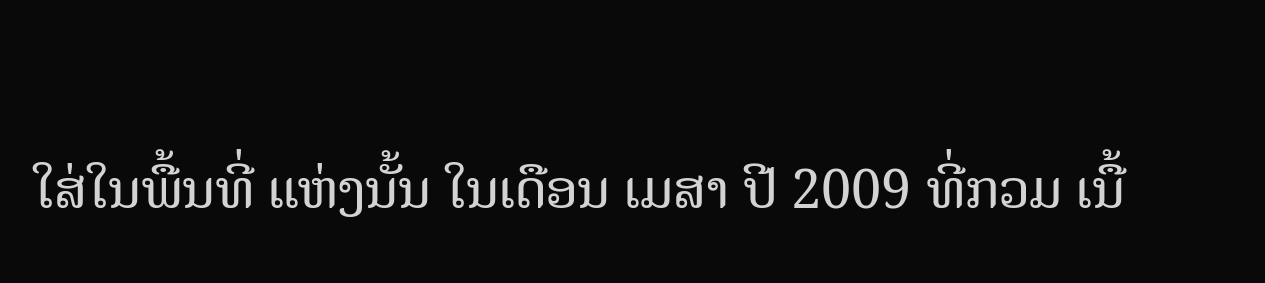ໃສ່ໃນພື້ນທີ່ ແຫ່ງນັ້ນ ໃນເດືອນ ເມສາ ປີ 2009 ທີ່ກວມ ເນື້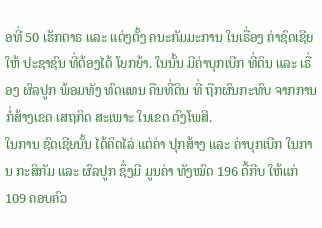ອທີ່ 50 ເຮັກຕາຣ ແລະ ແຕ່ງຕັ້ງ ຄນະກັມມະການ ໃນເຣື່ອງ ຄ່າຊົດເຊີຍ ໃຫ້ ປະຊາຊົນ ທີ່ຕ້ອງໄດ້ ໂຍກຍ້າ. ໃນນັ້ນ ມີຄ່າບຸກເບີກ ທີ່ດິນ ແລະ ເຣື່ອງ ຜົລປູກ ພ້ອມທັງ ທົດແທນ ຄືນທີ່ດິນ ທີ່ ຖືກຜົນກະທົບ ຈາກການ ກໍ່ສ້າງເຂດ ເສຖກິດ ສະເພາະ ໃນເຂດ ດົງໂພສີ.
ໃນການ ຊົດເຊີຍນັ້ນ ໄດ້ຄິດໄລ່ ແຕ່ຄ່າ ປຸກສ້າງ ແລະ ຄ່າບຸກເບີກ ໃນການ ກະສິກັມ ແລະ ຜົລປູກ ຊຶ່ງມີ ມູນຄ່າ ທັງໝົດ 196 ຕື້ກີບ ໃຫ້ແກ່ 109 ຄອບຄົວ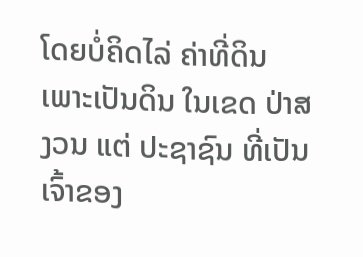ໂດຍບໍ່ຄິດໄລ່ ຄ່າທີ່ດິນ ເພາະເປັນດິນ ໃນເຂດ ປ່າສງວນ ແຕ່ ປະຊາຊົນ ທີ່ເປັນເຈົ້າຂອງ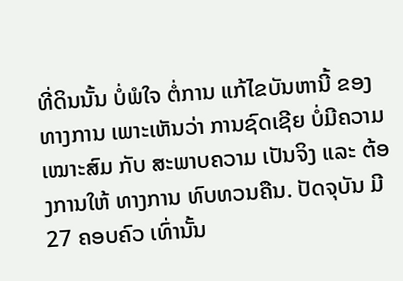ທີ່ດິນນັ້ນ ບໍ່ພໍໃຈ ຕໍ່ການ ແກ້ໄຂບັນຫານີ້ ຂອງ ທາງການ ເພາະເຫັນວ່າ ການຊົດເຊີຍ ບໍ່ມີຄວາມ ເໝາະສົມ ກັບ ສະພາບຄວາມ ເປັນຈິງ ແລະ ຕ້ອງການໃຫ້ ທາງການ ທົບທວນຄືນ. ປັດຈຸບັນ ມີ 27 ຄອບຄົວ ເທົ່ານັ້ນ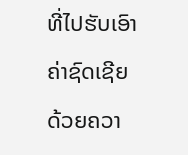ທີ່ໄປຮັບເອົາ ຄ່າຊົດເຊີຍ ດ້ວຍຄວາ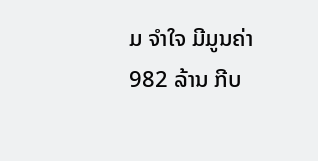ມ ຈໍາໃຈ ມີມູນຄ່າ 982 ລ້ານ ກີບ